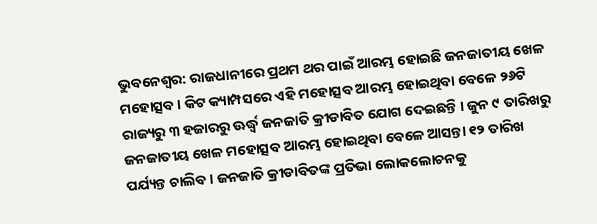ଭୁବନେଶ୍ୱର: ରାଜଧାନୀରେ ପ୍ରଥମ ଥର ପାଇଁ ଆରମ୍ଭ ହୋଇଛି ଜନଜାତୀୟ ଖେଳ ମହୋତ୍ସବ । କିଟ କ୍ୟାମ୍ପସରେ ଏହି ମହୋତ୍ସବ ଆରମ୍ଭ ହୋଇଥିବା ବେଳେ ୨୬ଟି ରାଜ୍ୟରୁ ୩ ହଜାରରୁ ଊର୍ଦ୍ଧ୍ବ ଜନଜାତି କ୍ରୀଡାବିତ ଯୋଗ ଦେଇଛନ୍ତି । ଜୁନ ୯ ତାରିଖରୁ ଜନଜାତୀୟ ଖେଳ ମହୋତ୍ସବ ଆରମ୍ଭ ହୋଇଥିବା ବେଳେ ଆସନ୍ତା ୧୨ ତାରିଖ ପର୍ଯ୍ୟନ୍ତ ଚାଲିବ । ଜନଜାତି କ୍ରୀଡାବିତଙ୍କ ପ୍ରତିଭା ଲୋକଲୋଚନକୁ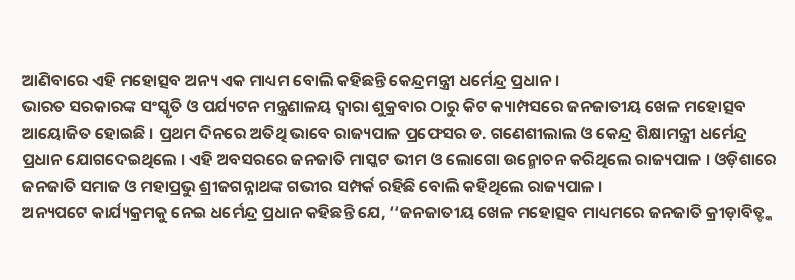ଆଣିବାରେ ଏହି ମହୋତ୍ସବ ଅନ୍ୟ ଏକ ମାଧ୍ୟମ ବୋଲି କହିଛନ୍ତି କେନ୍ଦ୍ରମନ୍ତ୍ରୀ ଧର୍ମେନ୍ଦ୍ର ପ୍ରଧାନ ।
ଭାରତ ସରକାରଙ୍କ ସଂସ୍କୃତି ଓ ପର୍ଯ୍ୟଟନ ମନ୍ତ୍ରଣାଳୟ ଦ୍ୱାରା ଶୁକ୍ରବାର ଠାରୁ କିଟ କ୍ୟାମ୍ପସରେ ଜନଜାତୀୟ ଖେଳ ମହୋତ୍ସବ ଆୟୋଜିତ ହୋଇଛି । ପ୍ରଥମ ଦିନରେ ଅତିଥି ଭାବେ ରାଜ୍ୟପାଳ ପ୍ରଫେସର ଡ. ଗଣେଶୀଲାଲ ଓ କେନ୍ଦ୍ର ଶିକ୍ଷାମନ୍ତ୍ରୀ ଧର୍ମେନ୍ଦ୍ର ପ୍ରଧାନ ଯୋଗଦେଇଥିଲେ । ଏହି ଅବସରରେ ଜନଜାତି ମାସ୍କଟ ଭୀମ ଓ ଲୋଗୋ ଉନ୍ମୋଚନ କରିଥିଲେ ରାଜ୍ୟପାଳ । ଓଡ଼ିଶାରେ ଜନଜାତି ସମାଜ ଓ ମହାପ୍ରଭୁ ଶ୍ରୀଜଗନ୍ନାଥଙ୍କ ଗଭୀର ସମ୍ପର୍କ ରହିଛି ବୋଲି କହିଥିଲେ ରାଜ୍ୟପାଳ ।
ଅନ୍ୟପଟେ କାର୍ଯ୍ୟକ୍ରମକୁ ନେଇ ଧର୍ମେନ୍ଦ୍ର ପ୍ରଧାନ କହିଛନ୍ତି ଯେ, ‘‘ଜନଜାତୀୟ ଖେଳ ମହୋତ୍ସବ ମାଧ୍ୟମରେ ଜନଜାତି କ୍ରୀଡ଼ାବିତ୍ଙ୍କ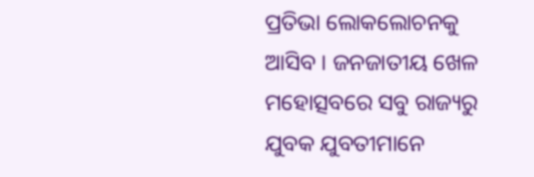ପ୍ରତିଭା ଲୋକଲୋଚନକୁ ଆସିବ । ଜନଜାତୀୟ ଖେଳ ମହୋତ୍ସବରେ ସବୁ ରାଜ୍ୟରୁ ଯୁବକ ଯୁବତୀମାନେ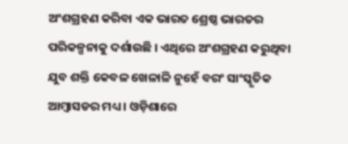ଅଂଶଗ୍ରହଣ କରିବା ଏକ ଭାରତ ଶ୍ରେଷ୍ଠ ଭାରତର ପରିକଳ୍ପନାକୁ ଦର୍ଶାଉଛି । ଏଥିରେ ଅଂଶଗ୍ରହଣ କରୁଥିବା ଯୁବ ଶକ୍ତି କେବଳ ଖେଳାଳି ନୁହେଁ ବରଂ ସାଂସ୍କୃତିକ ଆମ୍ବାସଡର ମଧ୍ୟ । ଓଡ଼ିଶାରେ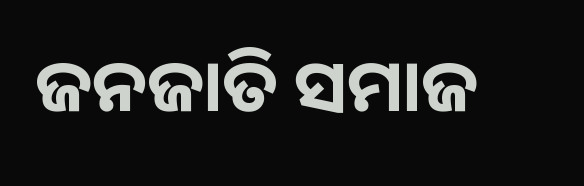ଜନଜାତି ସମାଜ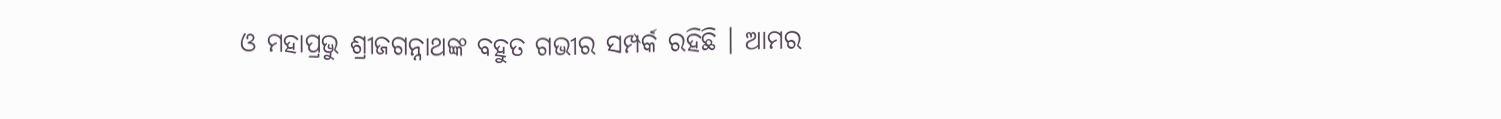ଓ ମହାପ୍ରଭୁ ଶ୍ରୀଜଗନ୍ନାଥଙ୍କ ବହୁତ ଗଭୀର ସମ୍ପର୍କ ରହିଛି । ଆମର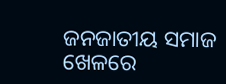ଜନଜାତୀୟ ସମାଜ ଖେଳରେ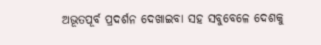ଅଭୂତପୂର୍ବ ପ୍ରଦର୍ଶନ ଦେଖାଇବା ସହ ସବୁବେଳେ ଦେଶକୁ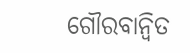ଗୌରବାନ୍ୱିତ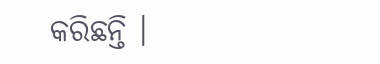କରିଛନ୍ତି ।